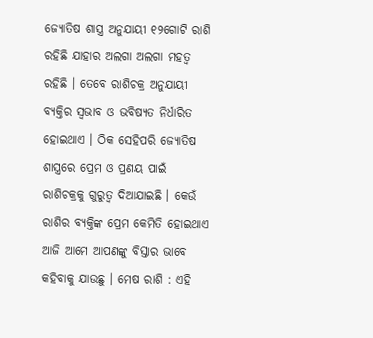ଜ୍ଯୋତିଷ ଶାସ୍ତ୍ର ଅନୁଯାୟୀ ୧୨ଗୋଟି ରାଶି ରହିଛି ଯାହାର ଅଲଗା ଅଲଗା ମହତ୍ଵ ରହିଛି । ତେବେ ରାଶିଚକ୍ର ଅନୁଯାୟୀ ବ୍ଯକ୍ତିର ସ୍ଵଭାବ ଓ ଭବିଷ୍ୟତ ନିର୍ଧାରିତ ହୋଇଥାଏ । ଠିକ ସେହିପରି ଜ୍ଯୋତିଷ ଶାସ୍ତ୍ରରେ ପ୍ରେମ ଓ ପ୍ରଣୟ ପାଇଁ ରାଶିଚକ୍ରକୁ ଗୁରୁତ୍ଵ ଦିଆଯାଇଛି । କେଉଁ ରାଶିର ବ୍ୟକ୍ତିଙ୍କ ପ୍ରେମ କେମିତି ହୋଇଥାଏ ଆଜି ଆମେ ଆପଣଙ୍କୁ ବିସ୍ତାର ଭାବେ କହିବାକୁ ଯାଉଛୁ । ମେଷ ରାଶି : ଏହି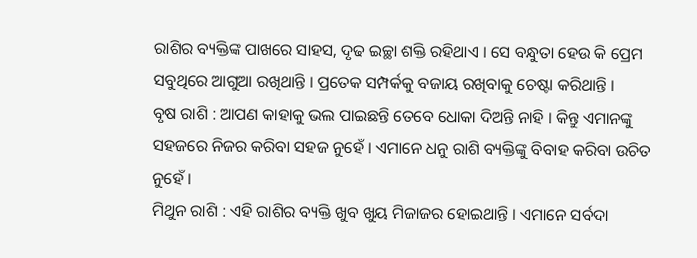ରାଶିର ବ୍ୟକ୍ତିଙ୍କ ପାଖରେ ସାହସ, ଦୃଢ ଇଚ୍ଛା ଶକ୍ତି ରହିଥାଏ । ସେ ବନ୍ଧୁତା ହେଉ କି ପ୍ରେମ ସବୁଥିରେ ଆଗୁଆ ରଖିଥାନ୍ତି । ପ୍ରତେକ ସମ୍ପର୍କକୁ ବଜାୟ ରଖିବାକୁ ଚେଷ୍ଟା କରିଥାନ୍ତି ।
ବୃଷ ରାଶି : ଆପଣ କାହାକୁ ଭଲ ପାଇଛନ୍ତି ତେବେ ଧୋକା ଦିଅନ୍ତି ନାହି । କିନ୍ତୁ ଏମାନଙ୍କୁ ସହଜରେ ନିଜର କରିବା ସହଜ ନୁହେଁ । ଏମାନେ ଧନୁ ରାଶି ବ୍ୟକ୍ତିଙ୍କୁ ବିବାହ କରିବା ଉଚିତ ନୁହେଁ ।
ମିଥୁନ ରାଶି : ଏହି ରାଶିର ବ୍ୟକ୍ତି ଖୁବ ଖୁୟ ମିଜାଜର ହୋଇଥାନ୍ତି । ଏମାନେ ସର୍ବଦା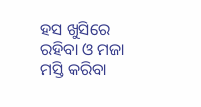ହସ ଖୁସିରେ ରହିବା ଓ ମଜା ମସ୍ତି କରିବା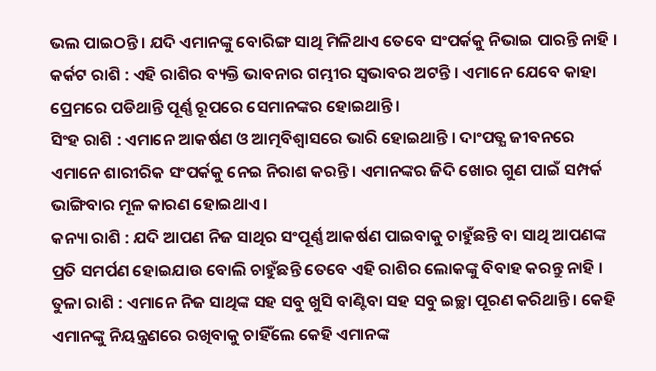ଭଲ ପାଇଠନ୍ତି । ଯଦି ଏମାନଙ୍କୁ ବୋରିଙ୍ଗ ସାଥି ମିଳିଥାଏ ତେବେ ସଂପର୍କକୁ ନିଭାଇ ପାରନ୍ତି ନାହି ।
କର୍କଟ ରାଶି : ଏହି ରାଶିର ବ୍ୟକ୍ତି ଭାବନାର ଗମ୍ଭୀର ସ୍ଵଭାବର ଅଟନ୍ତି । ଏମାନେ ଯେବେ କାହା ପ୍ରେମରେ ପଡିଥାନ୍ତି ପୂର୍ଣ୍ଣ ରୂପରେ ସେମାନଙ୍କର ହୋଇଥାନ୍ତି ।
ସିଂହ ରାଶି : ଏମାନେ ଆକର୍ଷଣ ଓ ଆତ୍ମବିଶ୍ବାସରେ ଭାରି ହୋଇଥାନ୍ତି । ଦାଂପତ୍ଯ ଜୀବନରେ ଏମାନେ ଶାରୀରିକ ସଂପର୍କକୁ ନେଇ ନିରାଶ କରନ୍ତି । ଏମାନଙ୍କର ଜିଦି ଖୋର ଗୁଣ ପାଇଁ ସମ୍ପର୍କ ଭାଙ୍ଗିବାର ମୂଳ କାରଣ ହୋଇଥାଏ ।
କନ୍ୟା ରାଶି : ଯଦି ଆପଣ ନିଜ ସାଥିର ସଂପୂର୍ଣ୍ଣ ଆକର୍ଷଣ ପାଇବାକୁ ଚାହୁଁଛନ୍ତି ବା ସାଥି ଆପଣଙ୍କ ପ୍ରତି ସମର୍ପଣ ହୋଇଯାଉ ବୋଲି ଚାହୁଁଛନ୍ତି ତେବେ ଏହି ରାଶିର ଲୋକଙ୍କୁ ବିବାହ କରନ୍ତୁ ନାହି ।
ତୁଳା ରାଶି : ଏମାନେ ନିଜ ସାଥିଙ୍କ ସହ ସବୁ ଖୁସି ବାଣ୍ଟିବା ସହ ସବୁ ଇଚ୍ଛା ପୂରଣ କରିଥାନ୍ତି । କେହି ଏମାନଙ୍କୁ ନିୟନ୍ତ୍ରଣରେ ରଖିବାକୁ ଚାହିଁଲେ କେହି ଏମାନଙ୍କ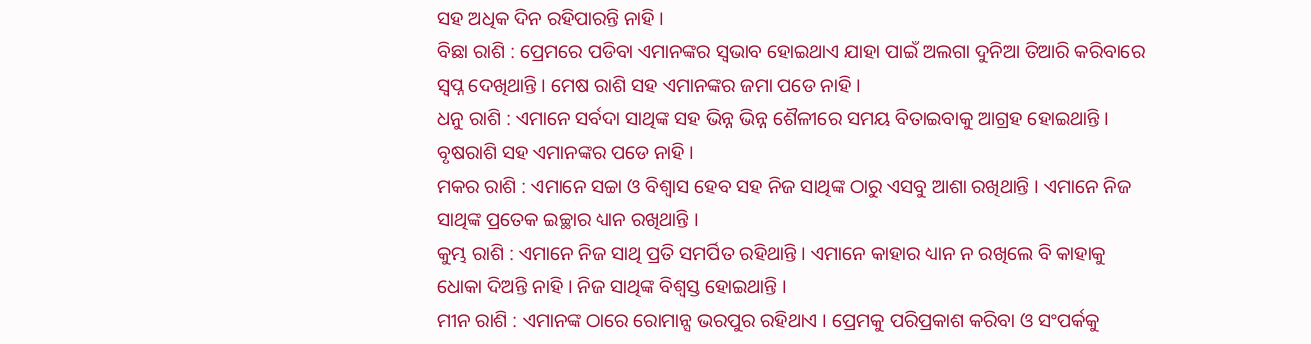ସହ ଅଧିକ ଦିନ ରହିପାରନ୍ତି ନାହି ।
ବିଛା ରାଶି : ପ୍ରେମରେ ପଡିବା ଏମାନଙ୍କର ସ୍ଵଭାବ ହୋଇଥାଏ ଯାହା ପାଇଁ ଅଲଗା ଦୁନିଆ ତିଆରି କରିବାରେ ସ୍ଵପ୍ନ ଦେଖିଥାନ୍ତି । ମେଷ ରାଶି ସହ ଏମାନଙ୍କର ଜମା ପଡେ ନାହି ।
ଧନୁ ରାଶି : ଏମାନେ ସର୍ବଦା ସାଥିଙ୍କ ସହ ଭିନ୍ନ ଭିନ୍ନ ଶୈଳୀରେ ସମୟ ବିତାଇବାକୁ ଆଗ୍ରହ ହୋଇଥାନ୍ତି । ବୃଷରାଶି ସହ ଏମାନଙ୍କର ପଡେ ନାହି ।
ମକର ରାଶି : ଏମାନେ ସଚ୍ଚା ଓ ବିଶ୍ଵାସ ହେବ ସହ ନିଜ ସାଥିଙ୍କ ଠାରୁ ଏସବୁ ଆଶା ରଖିଥାନ୍ତି । ଏମାନେ ନିଜ ସାଥିଙ୍କ ପ୍ରତେକ ଇଚ୍ଛାର ଧ୍ୟାନ ରଖିଥାନ୍ତି ।
କୁମ୍ଭ ରାଶି : ଏମାନେ ନିଜ ସାଥି ପ୍ରତି ସମର୍ପିତ ରହିଥାନ୍ତି । ଏମାନେ କାହାର ଧ୍ୟାନ ନ ରଖିଲେ ବି କାହାକୁ ଧୋକା ଦିଅନ୍ତି ନାହି । ନିଜ ସାଥିଙ୍କ ବିଶ୍ଵସ୍ତ ହୋଇଥାନ୍ତି ।
ମୀନ ରାଶି : ଏମାନଙ୍କ ଠାରେ ରୋମାନ୍ସ ଭରପୁର ରହିଥାଏ । ପ୍ରେମକୁ ପରିପ୍ରକାଶ କରିବା ଓ ସଂପର୍କକୁ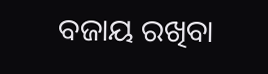ବଜାୟ ରଖିବା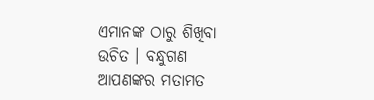ଏମାନଙ୍କ ଠାରୁ ଶିଖିବା ଉଚିତ । ବନ୍ଧୁଗଣ ଆପଣଙ୍କର ମତାମତ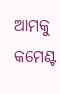ଆମକୁ କମେଣ୍ଟ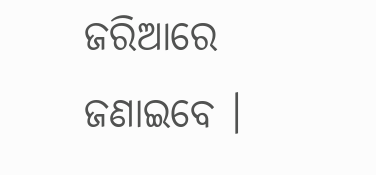ଜରିଆରେ ଜଣାଇବେ ।